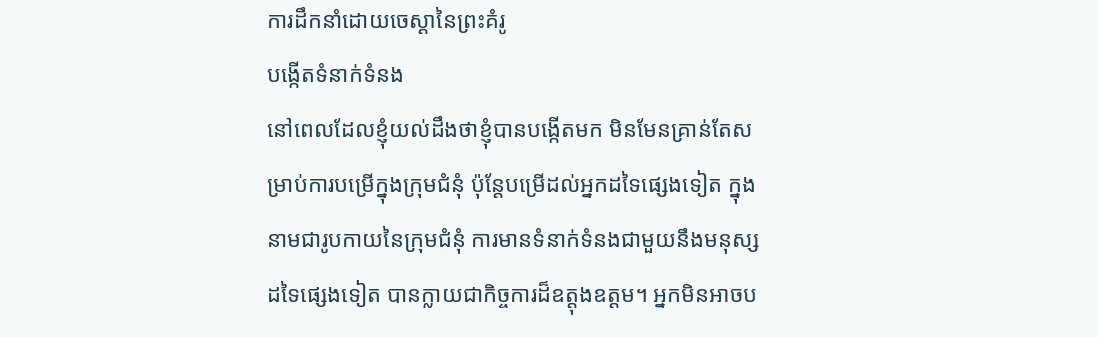ការដឹកនាំដោយចេស្ដានៃព្រះគំរូ
បង្កើតទំនាក់ទំនង
នៅពេលដែលខ្ញុំយល់ដឹងថាខ្ញុំបានបង្កើតមក មិនមែនគ្រាន់តែសម្រាប់ការបម្រើក្នុងក្រុមជំនុំ ប៉ុន្តែបម្រើដល់អ្នកដទៃផ្សេងទៀត ក្នុងនាមជារូបកាយនៃក្រុមជំនុំ ការមានទំនាក់ទំនងជាមួយនឹងមនុស្សដទៃផ្សេងទៀត បានក្លាយជាកិច្ចការដ៏ឧត្ដុងឧត្ដម។ អ្នកមិនអាចប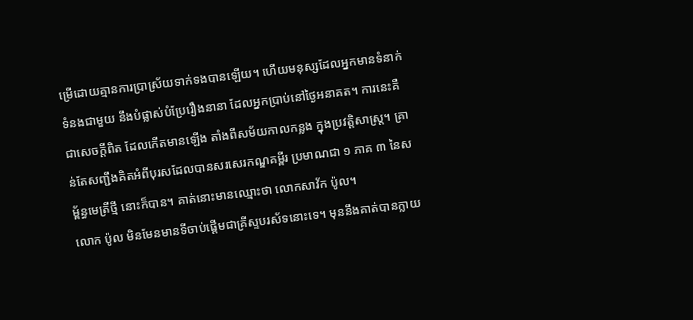ម្រើដោយគ្មានការប្រាស្រ័យទាក់ទងបានឡើយ។ ហើយមនុស្សដែលអ្នកមានទំនាក់ទំនងជាមួយ នឹងបំផ្លាស់បំប្រែរឿងនានា ដែលអ្នកប្រាប់នៅថ្ងៃអនាគត។ ការនេះគឺជាសេចក្ដីពិត ដែលកើតមានឡើង តាំងពីសម័យកាលកន្លង ក្នុងប្រវត្តិសាស្រ្ដ។ គ្រាន់តែសញ្ជឹងគិតអំពីបុរសដែលបានសរសេរកណ្ឌគម្ពីរ ប្រមាណជា ១ ភាគ ៣ នៃសម្ព័ន្ធមេត្រីថ្មី នោះក៏បាន។ គាត់នោះមានឈ្មោះថា លោកសាវ័ក ប៉ូល។
លោក ប៉ូល មិនមែនមានទីចាប់ផ្ដើមជាគ្រីស្ទបរស័ទនោះទេ។ មុននឹងគាត់បានក្លាយ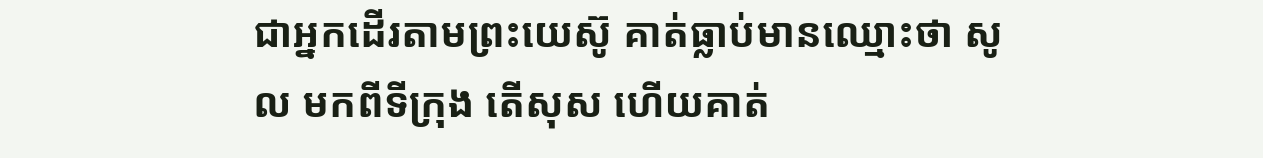ជាអ្នកដើរតាមព្រះយេស៊ូ គាត់ធ្លាប់មានឈ្មោះថា សូល មកពីទីក្រុង តើសុស ហើយគាត់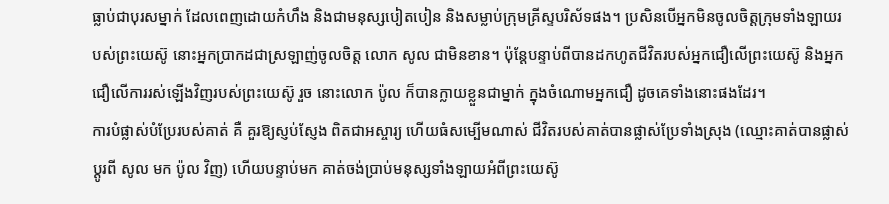ធ្លាប់ជាបុរសម្នាក់ ដែលពេញដោយកំហឹង និងជាមនុស្សបៀតបៀន និងសម្លាប់ក្រុមគ្រីស្ទបរិស័ទផង។ ប្រសិនបើអ្នកមិនចូលចិត្ដក្រុមទាំងឡាយរបស់ព្រះយេស៊ូ នោះអ្នកប្រាកដជាស្រឡាញ់ចូលចិត្ដ លោក សូល ជាមិនខាន។ ប៉ុន្តែបន្ទាប់ពីបានដកហូតជីវិតរបស់អ្នកជឿលើព្រះយេស៊ូ និងអ្នកជឿលើការរស់ឡើងវិញរបស់ព្រះយេស៊ូ រួច នោះលោក ប៉ូល ក៏បានក្លាយខ្លួនជាម្នាក់ ក្នុងចំណោមអ្នកជឿ ដូចគេទាំងនោះផងដែរ។
ការបំផ្លាស់បំប្រែរបស់គាត់ គឺ គួរឱ្យស្ញប់ស្ញែង ពិតជាអស្ចារ្យ ហើយធំសម្បើមណាស់ ជីវិតរបស់គាត់បានផ្លាស់ប្រែទាំងស្រុង (ឈ្មោះគាត់បានផ្លាស់ប្ដូរពី សូល មក ប៉ូល វិញ) ហើយបន្ទាប់មក គាត់ចង់ប្រាប់មនុស្សទាំងឡាយអំពីព្រះយេស៊ូ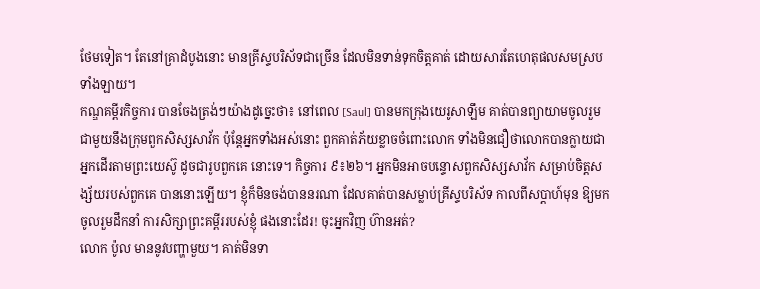ថែមទៀត។ តែនៅគ្រាដំបូងនោះ មានគ្រីស្ទបរិស័ទជាច្រើន ដែលមិនទាន់ទុកចិត្ដគាត់ ដោយសារតែហេតុផលសមស្របទាំងឡាយ។
កណ្ឌគម្ពីរកិច្ចការ បានចែងត្រង់ៗយ៉ាងដូច្នេះថា៖ នៅពេល [Saul] បានមកក្រុងយេរូសាឡឹម គាត់បានព្យាយាមចូលរួមជាមួយនឹងក្រុមពួកសិស្សសាវ័ក ប៉ុន្តែអ្នកទាំងអស់នោះ ពួកគាត់ភ័យខ្លាចចំពោះលោក ទាំងមិនជឿថាលោកបានក្លាយជាអ្នកដើរតាមព្រះយេស៊ូ ដូចជារូបពួកគេ នោះទេ។ កិច្ចការ ៩៖២៦។ អ្នកមិនអាចបន្ទោសពួកសិស្សសាវ័ក សម្រាប់ចិត្ដសង្ស័យរបស់ពួកគេ បាននោះឡើយ។ ខ្ញុំក៏មិនចង់បាននរណា ដែលគាត់បានសម្លាប់គ្រីស្ទបរិស័ទ កាលពីសប្ដាហ៍មុន ឱ្យមកចូលរួមដឹកនាំ ការសិក្សាព្រះគម្ពីររបស់ខ្ញុំ ផងនោះដែរ! ចុះអ្នកវិញ ហ៊ានអត់?
លោក ប៉ូល មាននូវបញ្ហាមួយ។ គាត់មិនទា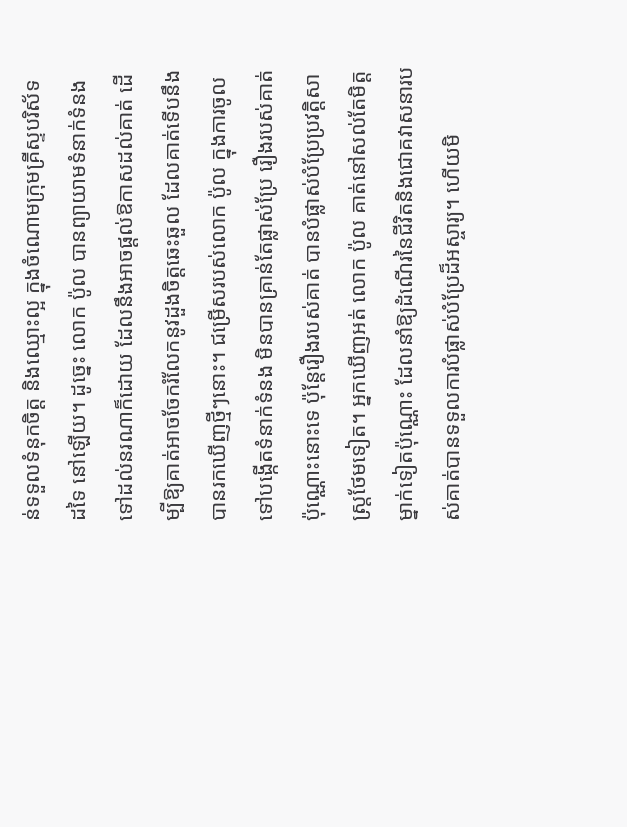ន់ទទួលទំនុកចិត្ដ និងឈ្មោះល្អ ក្នុងចំណោមក្រុមគ្រីស្ទបរិស័ទ ដទៃ នៅឡើយ។ ដូច្នេះ លោក ប៉ូល បានព្យាយាមទំនាក់ទំនង ទៅដល់នរណាក៏ដោយ ដែលនឹងអាចផ្ដល់ឱកាសដល់គាត់ ដើម្បីឱ្យគាត់អាចចែករំលែកនូវដួងចិត្ដឆេះឆួល ដែលគាត់ទើបនឹងបានរកឃើញថ្មីៗនោះ។ ជម្រើសរបស់លោក ប៉ូល ក្នុងការចូលទៅបង្កើតទំនាក់ទំនង មិនបានគ្រាន់តែផ្លាស់ប្រែ រឿងរបស់គាត់ប៉ុណ្ណោះនោះទេ ប៉ុន្តែរឿងរបស់គាត់ បានបំផ្លាស់បំប្រែប្រវត្តិសាស្រ្ដថែមទៀត។ អ្នកឃើញអត់ លោក ប៉ូល គាត់នៅសល់តែមិត្ដម្នាក់ទៀតប៉ុណ្ណោះ ដែលនាំឱ្យដំណើរនៃជីវិតនិងជោគវាសនារបស់គាត់បានទទួលការបំផ្លាស់បំប្រែដ៏អស្ចារ្យ។ ហើយមិ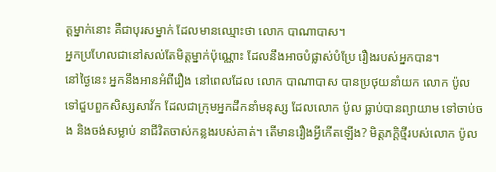ត្ដម្នាក់នោះ គឺជាបុរសម្នាក់ ដែលមានឈ្មោះថា លោក បាណាបាស។
អ្នកប្រហែលជានៅសល់តែមិត្ដម្នាក់ប៉ុណ្ណោះ ដែលនឹងអាចបំផ្លាស់បំប្រែ រឿងរបស់អ្នកបាន។
នៅថ្ងៃនេះ អ្នកនឹងអានអំពីរឿង នៅពេលដែល លោក បាណាបាស បានប្រថុយនាំយក លោក ប៉ូល ទៅជួបពួកសិស្សសាវ័ក ដែលជាក្រុមអ្នកដឹកនាំមនុស្ស ដែលលោក ប៉ូល ធ្លាប់បានព្យាយាម ទៅចាប់ចង និងចង់សម្លាប់ នាជីវិតចាស់កន្លងរបស់គាត់។ តើមានរឿងអ្វីកើតឡើង? មិត្ដភក្ដិថ្មីរបស់លោក ប៉ូល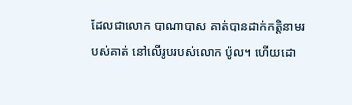ដែលជាលោក បាណាបាស គាត់បានដាក់កត្តិនាមរបស់គាត់ នៅលើរូបរបស់លោក ប៉ូល។ ហើយដោ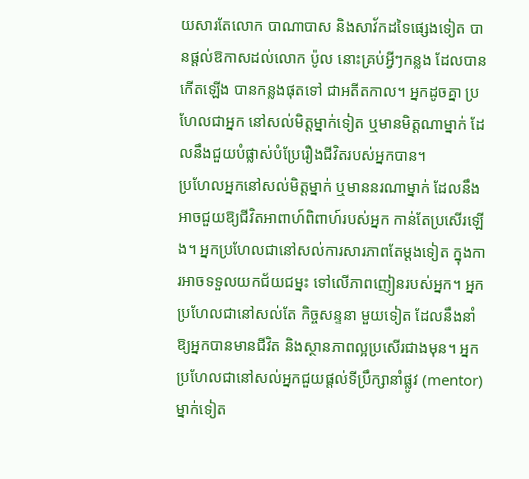យសារតែលោក បាណាបាស និងសាវ័កដទៃផ្សេងទៀត បានផ្ដល់ឱកាសដល់លោក ប៉ូល នោះគ្រប់អ្វីៗកន្លង ដែលបានកើតឡើង បានកន្លងផុតទៅ ជាអតីតកាល។ អ្នកដូចគ្នា ប្រហែលជាអ្នក នៅសល់មិត្ដម្នាក់ទៀត ឬមានមិត្ដណាម្នាក់ ដែលនឹងជួយបំផ្លាស់បំប្រែរឿងជីវិតរបស់អ្នកបាន។
ប្រហែលអ្នកនៅសល់មិត្ដម្នាក់ ឬមាននរណាម្នាក់ ដែលនឹងអាចជួយឱ្យជីវិតអាពាហ៍ពិពាហ៍របស់អ្នក កាន់តែប្រសើរឡើង។ អ្នកប្រហែលជានៅសល់ការសារភាពតែម្ដងទៀត ក្នុងការអាចទទួលយកជ័យជម្នះ ទៅលើភាពញៀនរបស់អ្នក។ អ្នកប្រហែលជានៅសល់តែ កិច្ចសន្ទនា មួយទៀត ដែលនឹងនាំឱ្យអ្នកបានមានជីវិត និងស្ថានភាពល្អប្រសើរជាងមុន។ អ្នកប្រហែលជានៅសល់អ្នកជួយផ្ដល់ទីប្រឹក្សានាំផ្លូវ (mentor) ម្នាក់ទៀត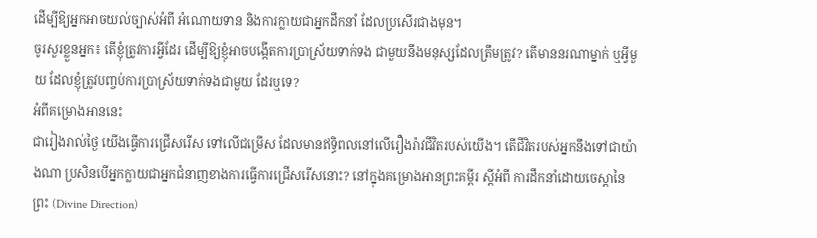ដើម្បីឱ្យអ្នកអាចយល់ច្បាស់អំពី អំណោយទាន និងការក្លាយជាអ្នកដឹកនាំ ដែលប្រសើរជាងមុន។
ចូរសួរខ្លួនអ្នក៖ តើខ្ញុំត្រូវការអ្វីដែរ ដើម្បីឱ្យខ្ញុំអាចបង្កើតការប្រាស្រ័យទាក់ទង ជាមួយនឹងមនុស្សដែលត្រឹមត្រូវ? តើមាននរណាម្នាក់ ឬអ្វីមួយ ដែលខ្ញុំត្រូវបញ្ចប់ការប្រាស្រ័យទាក់ទងជាមួយ ដែរឬទេ?
អំពីគម្រោងអាននេះ
ជារៀងរាល់ថ្ងៃ យើងធ្វើការជ្រើសរើស ទៅលើជម្រើស ដែលមានឥទ្ធិពលនៅលើរឿងរ៉ាវជីវិតរបស់យើង។ តើជីវិតរបស់អ្នកនឹងទៅជាយ៉ាងណា ប្រសិនបើអ្នកក្លាយជាអ្នកជំនាញខាងការធ្វើការជ្រើសរើសនោះ? នៅក្នុងគម្រោងអានព្រះគម្ពីរ ស្ដីអំពី ការដឹកនាំដោយចេស្ដានៃព្រះ (Divine Direction)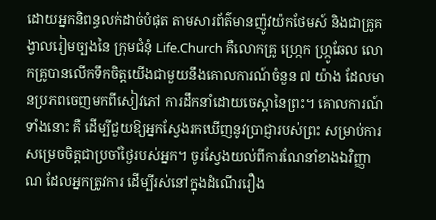ដោយអ្នកនិពន្ធលក់ដាច់បំផុត តាមសារព័ត៌មានញ៉ូវយ៉កថែមស៍ និងជាគ្រូគង្វាលរៀមច្បងនៃ ក្រុមជំនុំ Life.Church គឺលោកគ្រូ ហ្រ្កេក ហ្រ្កូឆែល លោកគ្រូបានលើកទឹកចិត្ដយើងជាមួយនឹងគោលការណ៍ចំនួន ៧ យ៉ាង ដែលមានប្រភពចេញមកពីសៀវភៅ ការដឹកនាំដោយចេស្ដានៃព្រះ។ គោលការណ៍ទាំងនោះ គឺ ដើម្បីជួយឱ្យអ្នកស្វែងរកឃើញនូវប្រាជ្ញារបស់ព្រះ សម្រាប់ការសម្រេចចិត្តជាប្រចាំថ្ងៃរបស់អ្នក។ ចូរស្វែងយល់ពីការណែនាំខាងឯវិញ្ញាណ ដែលអ្នកត្រូវការ ដើម្បីរស់នៅក្នុងដំណើររឿង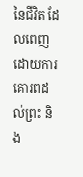នៃជីវិត ដែលពេញដោយការគោរពដល់ព្រះ និង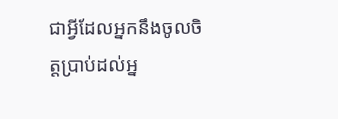ជាអ្វីដែលអ្នកនឹងចូលចិត្ដប្រាប់ដល់អ្ន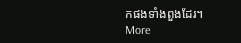កផងទាំងពួងដែរ។
More